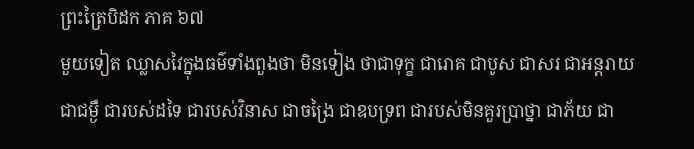ព្រះត្រៃបិដក ភាគ ៦៧
មួយទៀត ឈ្លាសវៃក្នុងធម៌ទាំងពួងថា មិនទៀង ថាជាទុក្ខ ជារោគ ជាបូស ជាសរ ជាអន្តរាយ ជាជម្ងឺ ជារបស់ដទៃ ជារបស់វិនាស ជាចង្រៃ ជាឧបទ្រព ជារបស់មិនគួរប្រាថ្នា ជាភ័យ ជា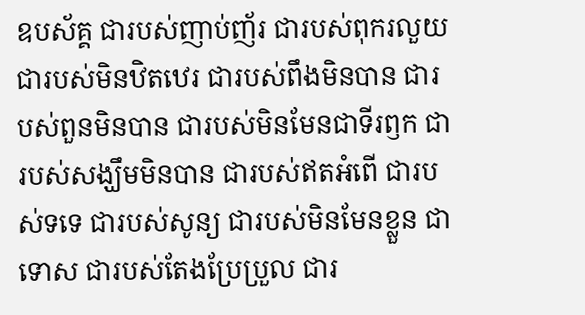ឧបស័គ្គ ជារបស់ញាប់ញ័រ ជារបស់ពុករលួយ ជារបស់មិនឋិតឋេរ ជារបស់ពឹងមិនបាន ជារបស់ពួនមិនបាន ជារបស់មិនមែនជាទីរឭក ជារបស់សង្ឃឹមមិនបាន ជារបស់ឥតអំពើ ជារបស់ទទេ ជារបស់សូន្យ ជារបស់មិនមែនខ្លួន ជាទោស ជារបស់តែងប្រែប្រួល ជារ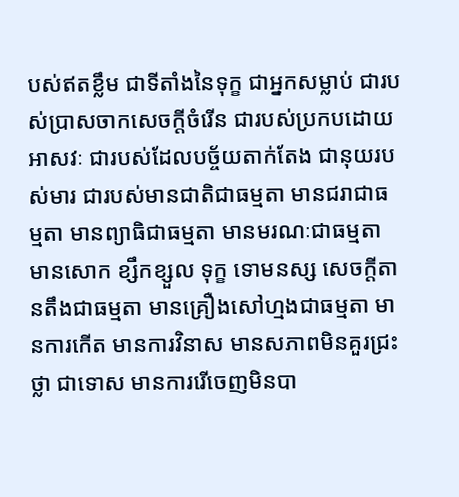បស់ឥតខ្លឹម ជាទីតាំងនៃទុក្ខ ជាអ្នកសម្លាប់ ជារបស់ប្រាសចាកសេចក្តីចំរើន ជារបស់ប្រកបដោយអាសវៈ ជារបស់ដែលបច្ច័យតាក់តែង ជានុយរបស់មារ ជារបស់មានជាតិជាធម្មតា មានជរាជាធម្មតា មានព្យាធិជាធម្មតា មានមរណៈជាធម្មតា មានសោក ខ្សឹកខ្សួល ទុក្ខ ទោមនស្ស សេចក្តីតានតឹងជាធម្មតា មានគ្រឿងសៅហ្មងជាធម្មតា មានការកើត មានការវិនាស មានសភាពមិនគួរជ្រះថ្លា ជាទោស មានការរើចេញមិនបា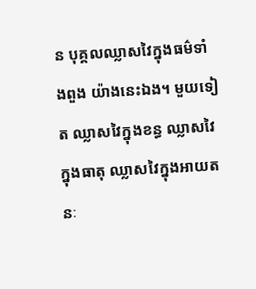ន បុគ្គលឈ្លាសវៃក្នុងធម៌ទាំងពួង យ៉ាងនេះឯង។ មួយទៀត ឈ្លាសវៃក្នុងខន្ធ ឈ្លាសវៃក្នុងធាតុ ឈ្លាសវៃក្នុងអាយតនៈ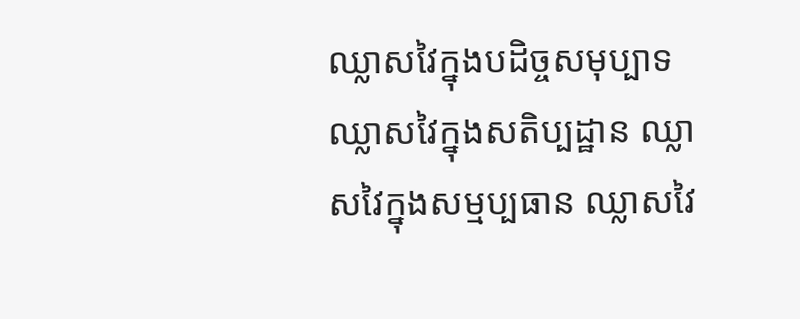ឈ្លាសវៃក្នុងបដិច្ចសមុប្បាទ ឈ្លាសវៃក្នុងសតិប្បដ្ឋាន ឈ្លាសវៃក្នុងសម្មប្បធាន ឈ្លាសវៃ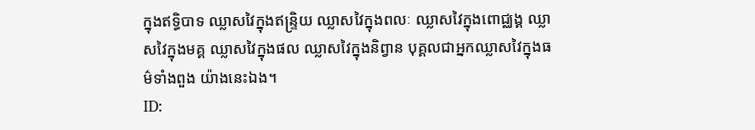ក្នុងឥទ្ធិបាទ ឈ្លាសវៃក្នុងឥន្រ្ទិយ ឈ្លាសវៃក្នុងពលៈ ឈ្លាសវៃក្នុងពោជ្ឈង្គ ឈ្លាសវៃក្នុងមគ្គ ឈ្លាសវៃក្នុងផល ឈ្លាសវៃក្នុងនិព្វាន បុគ្គលជាអ្នកឈ្លាសវៃក្នុងធម៌ទាំងពួង យ៉ាងនេះឯង។
ID: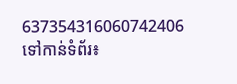637354316060742406
ទៅកាន់ទំព័រ៖